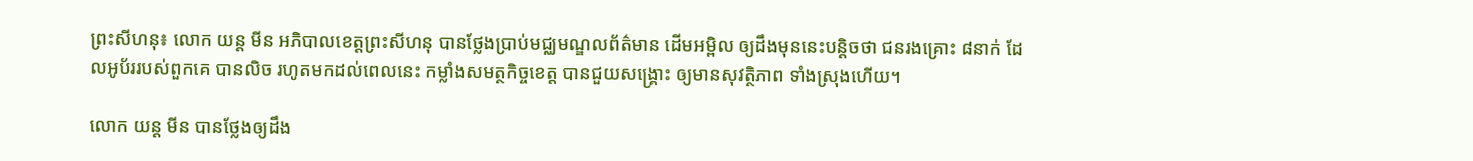ព្រះសីហនុ៖ លោក យន្ត មីន អភិបាលខេត្តព្រះសីហនុ បានថ្លែងប្រាប់មជ្ឈមណ្ឌលព័ត៌មាន ដើមអម្ពិល ឲ្យដឹងមុននេះបន្តិចថា ជនរងគ្រោះ ៨នាក់ ដែលអូប័ររបស់ពួកគេ បានលិច រហូតមកដល់ពេលនេះ កម្លាំងសមត្ថកិច្ចខេត្ត បានជួយសង្គ្រោះ ឲ្យមានសុវត្ថិភាព ទាំងស្រុងហើយ។

លោក យន្ត មីន បានថ្លែងឲ្យដឹង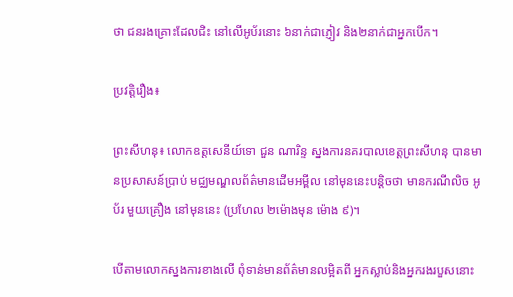ថា ជនរងគ្រោះដែលជិះ នៅលើអូប័រនោះ ៦នាក់ជាភ្ញៀវ និង២នាក់ជាអ្នកបើក។

ប្រវត្តិរឿង៖

ព្រះសីហនុ៖ លោកឧត្តសេនីយ៍ទោ ជួន ណារិន្ទ ស្នងការនគរបាលខេត្តព្រះសីហនុ បានមានប្រសាសន៍ប្រាប់ មជ្ឈមណ្ឌលព័ត៌មានដើមអម្ពីល នៅមុននេះបន្តិចថា មានករណីលិច អូប័រ មួយគ្រឿង នៅមុននេះ (ប្រហែល ២ម៉ោងមុន ម៉ោង ៩)។

បើតាមលោកស្នងការខាងលើ ពុំទាន់មានព័ត៌មានលម្អិតពី អ្នកស្លាប់និងអ្នករងរបួសនោះ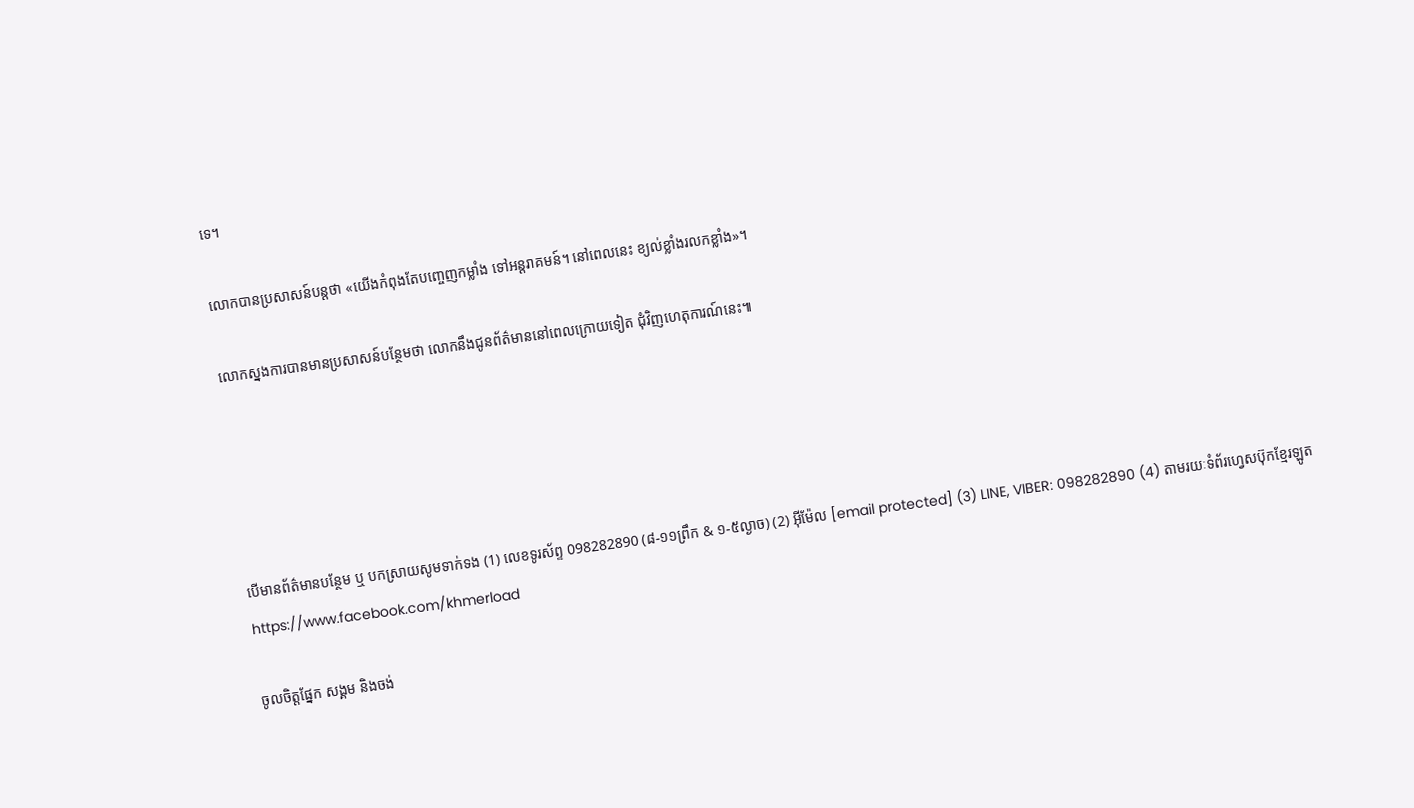ទេ។

លោកបានប្រសាសន៍បន្តថា «យើងកំពុងតែបញ្ចេញកម្លាំង ទៅអន្តរាគមន៍។ នៅពេលនេះ ខ្យល់ខ្លាំងរលកខ្លាំង»។

លោកស្នងការបានមានប្រសាសន៍បន្ថែមថា លោកនឹងជូនព័ត៌មាននៅពេលក្រោយទៀត ជុំវិញហេតុការណ៍នេះ៕





បើមានព័ត៌មានបន្ថែម ឬ បកស្រាយសូមទាក់ទង (1) លេខទូរស័ព្ទ 098282890 (៨-១១ព្រឹក & ១-៥ល្ងាច) (2) អ៊ីម៉ែល [email protected] (3) LINE, VIBER: 098282890 (4) តាមរយៈទំព័រហ្វេសប៊ុកខ្មែរឡូត https://www.facebook.com/khmerload

ចូលចិត្តផ្នែក សង្គម និងចង់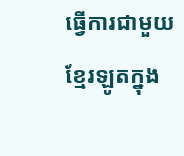ធ្វើការជាមួយខ្មែរឡូតក្នុង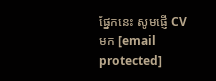ផ្នែកនេះ សូមផ្ញើ CV មក [email protected]